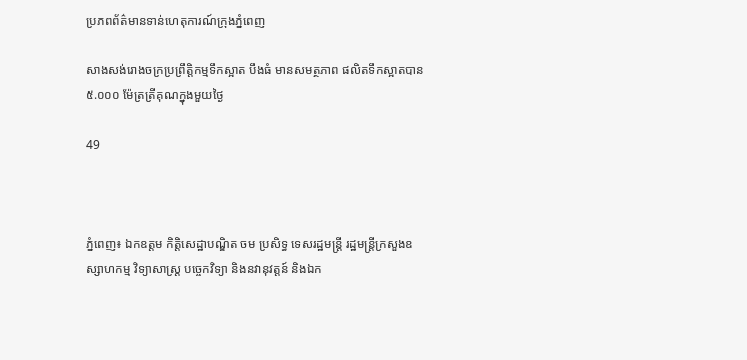ប្រភពព័ត៌មានទាន់ហេតុការណ៍ក្រុងភ្នំពេញ

សាងសង់រោងចក្រប្រព្រឹត្តិកម្មទឹកស្អាត បឹងធំ មានសមត្ថភាព ផលិតទឹកស្អាតបាន ៥.០០០ ម៉ែត្រត្រីគុណក្នុងមួយថ្ងៃ

49



ភ្នំពេញ៖ ឯកឧត្តម កិត្តិសេដ្ឋាបណ្ឌិត ចម ប្រសិទ្ធ ទេសរដ្ឋមន្រ្តី រដ្ឋមន្រ្តីក្រសួងឧស្សាហកម្ម វិទ្យាសាស្ត្រ បច្ចេកវិទ្យា និងនវានុវត្តន៍ និងឯក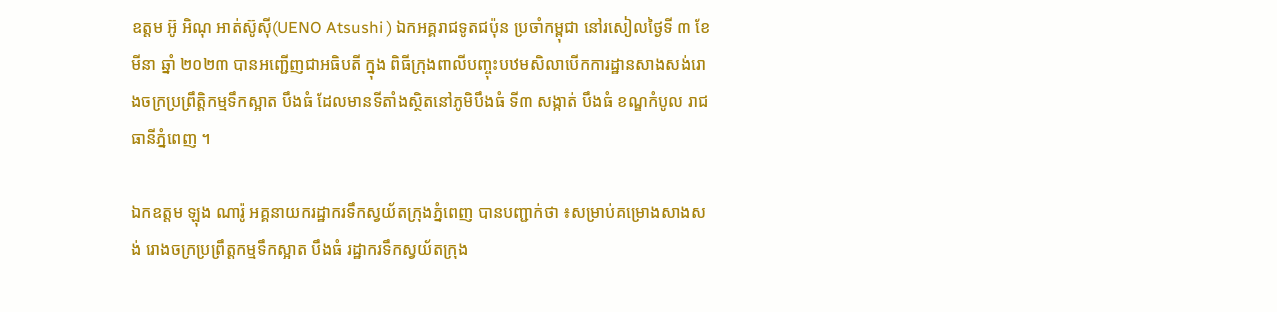ឧត្តម អ៊ូ អិណុ អាត់ស៊ូស៊ី(UENO Atsushi ) ឯកអគ្គរាជទូតជប៉ុន ប្រចាំកម្ពុជា នៅរសៀលថ្ងៃទី ៣ ខែមីនា ឆ្នាំ ២០២៣ បានអញ្ជើញជាអធិបតី ក្នុង ពិធីក្រុងពាលីបញ្ចុះបឋមសិលាបើកការដ្ឋានសាងសង់រោងចក្រប្រព្រឹត្តិកម្មទឹកស្អាត បឹងធំ ដែលមានទីតាំងស្ថិតនៅភូមិបឹងធំ ទី៣ សង្កាត់ បឹងធំ ខណ្ឌកំបូល រាជធានីភ្នំពេញ ។

ឯកឧត្តម ឡុង ណារ៉ូ អគ្គនាយករដ្ឋាករទឹកស្វយ័តក្រុងភ្នំពេញ បានបញ្ជាក់ថា ៖សម្រាប់គម្រោងសាងសង់ រោងចក្រប្រព្រឹត្តកម្មទឹកស្អាត បឹងធំ រដ្ឋាករទឹកស្វយ័តក្រុង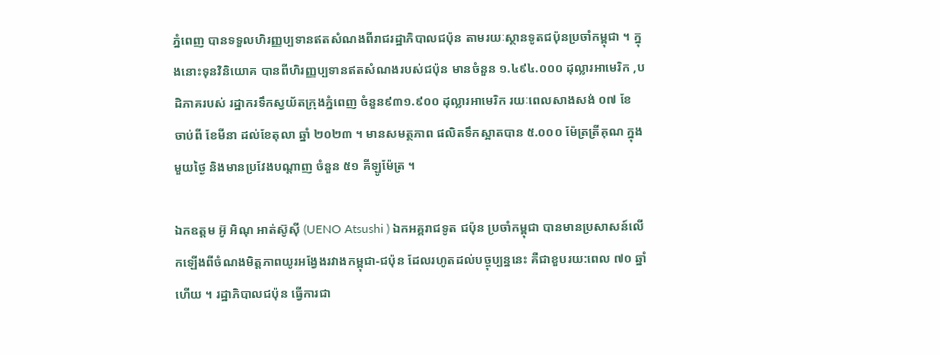ភ្នំពេញ បានទទួលហិរញ្ញប្បទានឥតសំណងពីរាជរដ្ឋាភិបាលជប៉ុន តាមរយៈស្ថានទូតជប៉ុនប្រចាំកម្ពុជា ។ ក្នុងនោះទុនវិនិយោគ បានពីហិរញ្ញប្បទានឥតសំណងរបស់ជប៉ុន មានចំនួន ១.៤៩៤.០០០ ដុល្លារអាមេរិក ,បដិភាគរបស់ រដ្ឋាករទឹកស្វយ័តក្រុងភ្នំពេញ ចំនួន៩៣១.៩០០ ដុល្លារអាមេរិក រយៈពេលសាងសង់ ០៧ ខែ ចាប់ពី ខែមីនា ដល់ខែតុលា ឆ្នាំ ២០២៣ ។ មានសមត្ថភាព ផលិតទឹកស្អាតបាន ៥.០០០ ម៉ែត្រត្រីគុណ ក្នុងមួយថ្ងៃ និងមានប្រវែងបណ្តាញ ចំនួន ៥១ គីឡូម៉ែត្រ ។

ឯកឧត្តម អ៊ូ អិណុ អាត់ស៊ូស៊ី (UENO Atsushi ) ឯកអគ្គរាជទូត ជប៉ុន ប្រចាំកម្ពុជា បានមានប្រសាសន៍លើកឡើងពីចំណងមិត្តភាពយូរអង្វែងរវាងកម្ពុជា-ជប៉ុន ដែលរហូតដល់បច្ចុប្បន្ននេះ គឺជាខួបរយ:ពេល ៧០ ឆ្នាំ ហើយ ។ រដ្ឋាភិបាលជប៉ុន ធ្វើការជា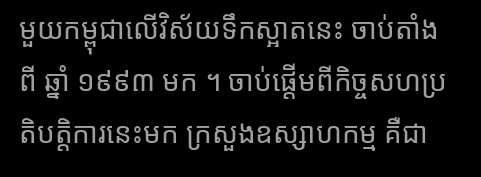មួយកម្ពុជាលើវិស័យទឹកស្អាតនេះ ចាប់តាំងពី ឆ្នាំ ១៩៩៣ មក ។ ចាប់ផ្តើមពីកិច្ចសហប្រតិបត្តិការនេះមក ក្រសួងឧស្សាហកម្ម គឺជា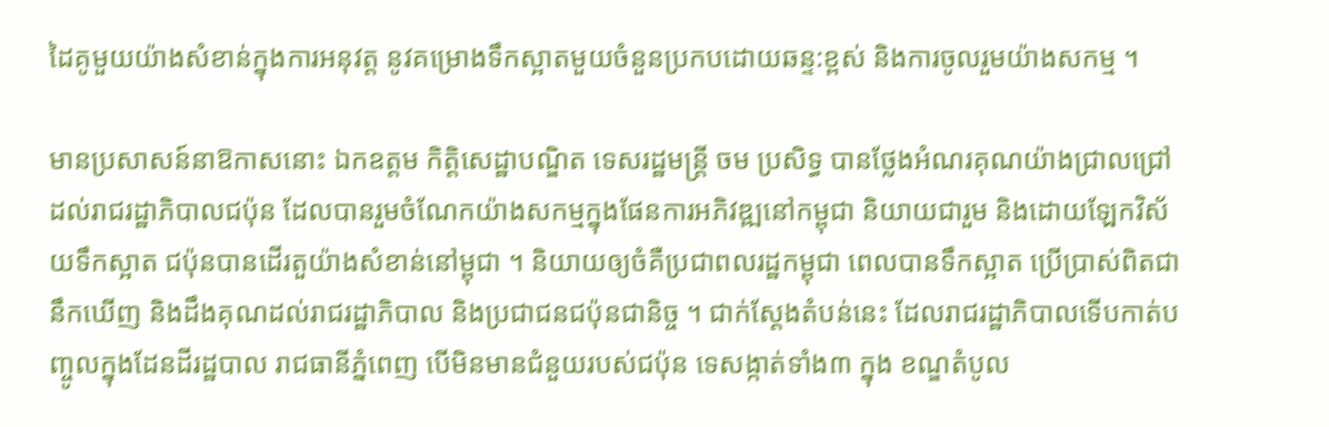ដៃគូមួយយ៉ាងសំខាន់ក្នុងការអនុវត្ត នូវគម្រោងទឹកស្អាតមួយចំនួនប្រកបដោយឆន្ទ:ខ្ពស់ និងការចូលរួមយ៉ាងសកម្ម ។

មានប្រសាសន៍នាឱកាសនោះ ឯកឧត្ដម កិត្តិសេដ្ឋាបណ្ឌិត ទេសរដ្ឋមន្រ្តី ចម ប្រសិទ្ធ បានថ្លែងអំណរគុណយ៉ាងជ្រាលជ្រៅ ដល់រាជរដ្ឋាភិបាលជប៉ុន ដែលបានរួមចំណែកយ៉ាងសកម្មក្នុងផែនការអភិវឌ្ឍនៅកម្ពុជា និយាយជារួម និងដោយឡែកវិស័យទឹកស្អាត ជប៉ុនបានដើរតួយ៉ាងសំខាន់នៅម្ពុជា ។ និយាយឲ្យចំគឺប្រជាពលរដ្ឋកម្ពុជា ពេលបានទឹកស្អាត ប្រើប្រាស់ពិតជានឹកឃើញ និងដឹងគុណដល់រាជរដ្ឋាភិបាល និងប្រជាជនជប៉ុនជានិច្ច ។ ជាក់ស្តែងតំបន់នេះ ដែលរាជរដ្ឋាភិបាលទើបកាត់បញ្ចូលក្នុងដែនដីរដ្ឋបាល រាជធានីភ្នំពេញ បើមិនមានជំនួយរបស់ជប៉ុន ទេសង្កាត់ទាំង៣ ក្នុង ខណ្ឌតំបូល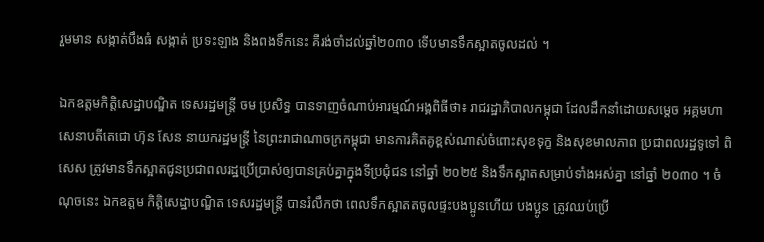រួមមាន សង្កាត់បឹងធំ សង្កាត់ ប្រទះឡាង និងពងទឹកនេះ គឺរង់ចាំដល់ឆ្នាំ២០៣០ ទើបមានទឹកស្អាតចូលដល់ ។

ឯកឧត្តមកិត្តិសេដ្ឋាបណ្ឌិត ទេសរដ្ឋមន្រ្តី ចម ប្រសិទ្ធ បានទាញចំណាប់អារម្មណ៍អង្គពិធីថា៖ រាជរដ្ឋាភិបាលកម្ពុជា ដែលដឹកនាំដោយសម្តេច អគ្គមហាសេនាបតីតេជោ ហ៊ុន សែន នាយករដ្ឋមន្ត្រី នៃព្រះរាជាណាចក្រកម្ពុជា មានការគិតគូខ្ពស់ណាស់ចំពោះសុខទុក្ខ និងសុខមាលភាព ប្រជាពលរដ្ឋទូទៅ ពិសេស ត្រូវមានទឹកស្អាតជូនប្រជាពលរដ្ឋប្រើប្រាស់ឲ្យបានគ្រប់គ្នាក្នុងទីប្រជុំជន នៅឆ្នាំ ២០២៥ និងទឹកស្អាតសម្រាប់ទាំងអស់គ្នា នៅឆ្នាំ ២០៣០ ។ ចំណុចនេះ ឯកឧត្តម កិត្តិសេដ្ឋាបណ្ឌិត ទេសរដ្ឋមន្រ្តី បានរំលឹកថា ពេលទឹកស្អាតតចូលផ្ទះបងប្អូនហើយ បងប្អូន ត្រូវឈប់ប្រើ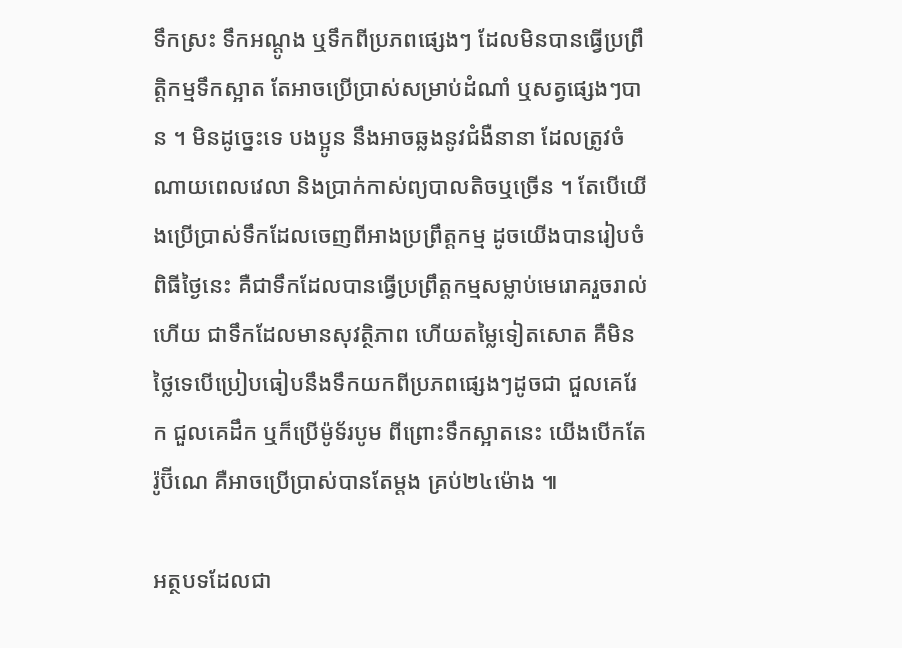ទឹកស្រះ ទឹកអណ្តូង ឬទឹកពីប្រភពផ្សេងៗ ដែលមិនបានធ្វើប្រព្រឹត្តិកម្មទឹកស្អាត តែអាចប្រើប្រាស់សម្រាប់ដំណាំ ឬសត្វផ្សេងៗបាន ។ មិនដូច្នេះទេ បងប្អូន នឹងអាចឆ្លងនូវជំងឺនានា ដែលត្រូវចំណាយពេលវេលា និងប្រាក់កាស់ព្យបាលតិចឬច្រើន ។ តែបើយើងប្រើប្រាស់ទឹកដែលចេញពីអាងប្រព្រឹត្តកម្ម ដូចយើងបានរៀបចំពិធីថ្ងៃនេះ គឺជាទឹកដែលបានធ្វើប្រព្រឹត្តកម្មសម្លាប់មេរោគរួចរាល់ហើយ ជាទឹកដែលមានសុវត្ថិភាព ហើយតម្លៃទៀតសោត គឺមិនថ្លៃទេបើប្រៀបធៀបនឹងទឹកយកពីប្រភពផ្សេងៗដូចជា ជួលគេរែក ជួលគេដឹក ឬក៏ប្រើម៉ូទ័របូម ពីព្រោះទឹកស្អាតនេះ យើងបើកតែរ៉ូប៊ីណេ គឺអាចប្រើប្រាស់បានតែម្តង គ្រប់២៤ម៉ោង ៕

អត្ថបទដែលជា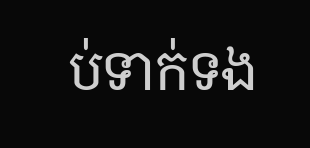ប់ទាក់ទង